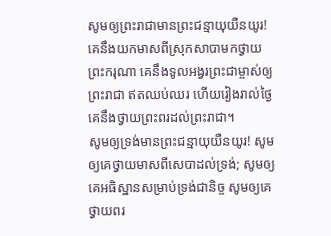សូមឲ្យព្រះរាជាមានព្រះជន្មាយុយឺនយូរ! គេនឹងយកមាសពីស្រុកសាបាមកថ្វាយព្រះករុណា គេនឹងទូលអង្វរព្រះជាម្ចាស់ឲ្យព្រះរាជា ឥតឈប់ឈរ ហើយរៀងរាល់ថ្ងៃ គេនឹងថ្វាយព្រះពរដល់ព្រះរាជា។
សូមឲ្យទ្រង់មានព្រះជន្មាយុយឺនយូរ! សូមឲ្យគេថ្វាយមាសពីសេបាដល់ទ្រង់; សូមឲ្យគេអធិស្ឋានសម្រាប់ទ្រង់ជានិច្ច សូមឲ្យគេថ្វាយពរ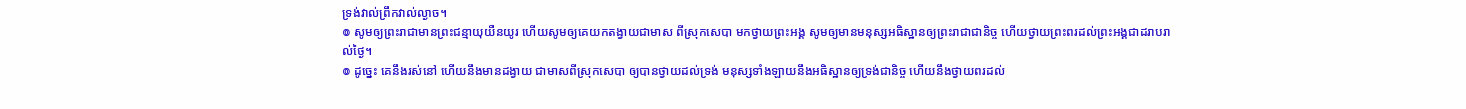ទ្រង់វាល់ព្រឹកវាល់ល្ងាច។
៙ សូមឲ្យព្រះរាជាមានព្រះជន្មាយុយឺនយូរ ហើយសូមឲ្យគេយកតង្វាយជាមាស ពីស្រុកសេបា មកថ្វាយព្រះអង្គ សូមឲ្យមានមនុស្សអធិស្ឋានឲ្យព្រះរាជាជានិច្ច ហើយថ្វាយព្រះពរដល់ព្រះអង្គជាដរាបរាល់ថ្ងៃ។
៙ ដូច្នេះ គេនឹងរស់នៅ ហើយនឹងមានដង្វាយ ជាមាសពីស្រុកសេបា ឲ្យបានថ្វាយដល់ទ្រង់ មនុស្សទាំងឡាយនឹងអធិស្ឋានឲ្យទ្រង់ជានិច្ច ហើយនឹងថ្វាយពរដល់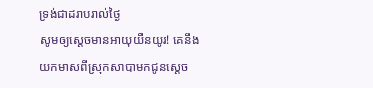ទ្រង់ជាដរាបរាល់ថ្ងៃ
សូមឲ្យស្តេចមានអាយុយឺនយូរ! គេនឹងយកមាសពីស្រុកសាបាមកជូនស្តេច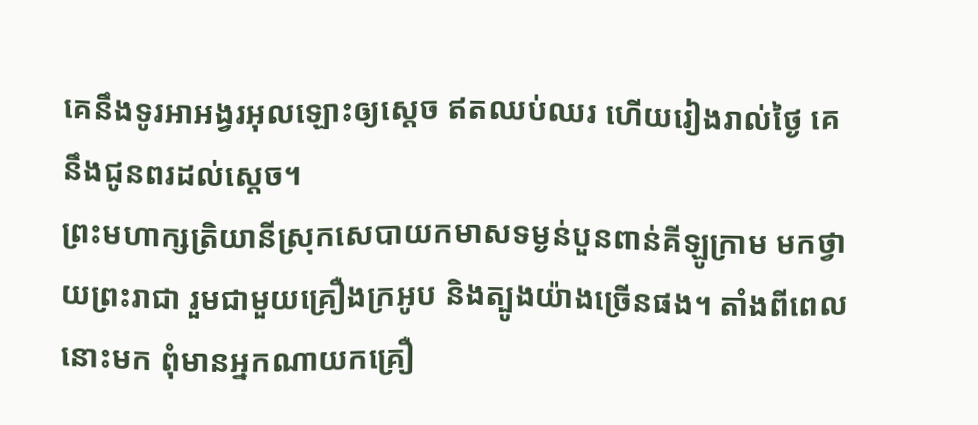គេនឹងទូរអាអង្វរអុលឡោះឲ្យស្តេច ឥតឈប់ឈរ ហើយរៀងរាល់ថ្ងៃ គេនឹងជូនពរដល់ស្តេច។
ព្រះមហាក្សត្រិយានីស្រុកសេបាយកមាសទម្ងន់បួនពាន់គីឡូក្រាម មកថ្វាយព្រះរាជា រួមជាមួយគ្រឿងក្រអូប និងត្បូងយ៉ាងច្រើនផង។ តាំងពីពេលនោះមក ពុំមានអ្នកណាយកគ្រឿ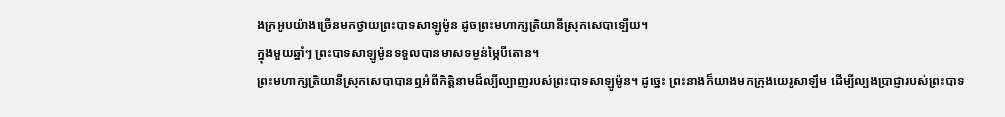ងក្រអូបយ៉ាងច្រើនមកថ្វាយព្រះបាទសាឡូម៉ូន ដូចព្រះមហាក្សត្រិយានីស្រុកសេបាឡើយ។
ក្នុងមួយឆ្នាំៗ ព្រះបាទសាឡូម៉ូនទទួលបានមាសទម្ងន់ម្ភៃបីតោន។
ព្រះមហាក្សត្រិយានីស្រុកសេបាបានឮអំពីកិត្តិនាមដ៏ល្បីល្បាញរបស់ព្រះបាទសាឡូម៉ូន។ ដូច្នេះ ព្រះនាងក៏យាងមកក្រុងយេរូសាឡឹម ដើម្បីល្បងប្រាជ្ញារបស់ព្រះបាទ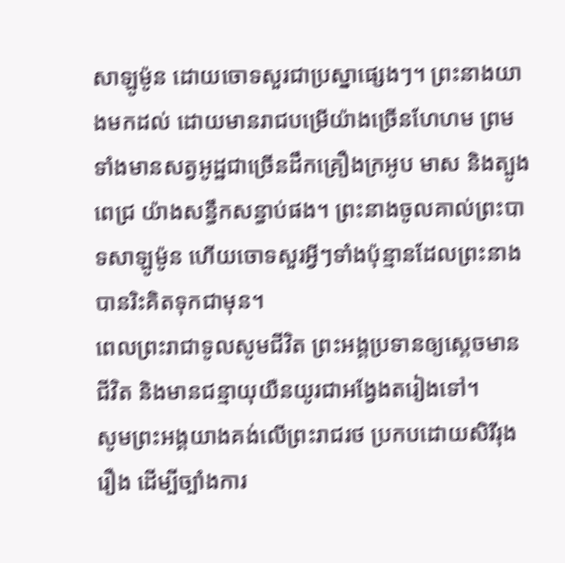សាឡូម៉ូន ដោយចោទសួរជាប្រស្នាផ្សេងៗ។ ព្រះនាងយាងមកដល់ ដោយមានរាជបម្រើយ៉ាងច្រើនហែហម ព្រមទាំងមានសត្វអូដ្ឋជាច្រើនដឹកគ្រឿងក្រអូប មាស និងត្បូងពេជ្រ យ៉ាងសន្ធឹកសន្ធាប់ផង។ ព្រះនាងចូលគាល់ព្រះបាទសាឡូម៉ូន ហើយចោទសួរអ្វីៗទាំងប៉ុន្មានដែលព្រះនាងបានរិះគិតទុកជាមុន។
ពេលព្រះរាជាទូលសូមជីវិត ព្រះអង្គប្រទានឲ្យស្ដេចមានជីវិត និងមានជន្មាយុយឺនយូរជាអង្វែងតរៀងទៅ។
សូមព្រះអង្គយាងគង់លើព្រះរាជរថ ប្រកបដោយសិរីរុងរឿង ដើម្បីច្បាំងការ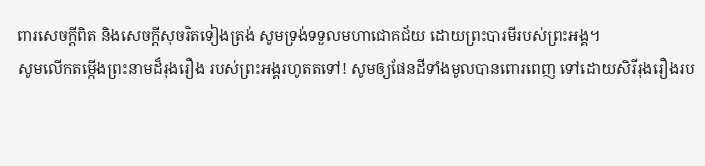ពារសេចក្ដីពិត និងសេចក្ដីសុចរិតទៀងត្រង់ សូមទ្រង់ទទួលមហាជោគជ័យ ដោយព្រះបារមីរបស់ព្រះអង្គ។
សូមលើកតម្កើងព្រះនាមដ៏រុងរឿង របស់ព្រះអង្គរហូតតទៅ! សូមឲ្យផែនដីទាំងមូលបានពោរពេញ ទៅដោយសិរីរុងរឿងរប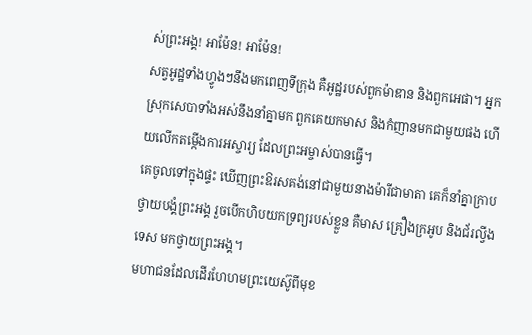ស់ព្រះអង្គ! អាម៉ែន! អាម៉ែន!
សត្វអូដ្ឋទាំងហ្វូងៗនឹងមកពេញទីក្រុង គឺអូដ្ឋរបស់ពួកម៉ាឌាន និងពួកអេផា។ អ្នកស្រុកសេបាទាំងអស់នឹងនាំគ្នាមក ពួកគេយកមាស និងកំញានមកជាមួយផង ហើយលើកតម្កើងការអស្ចារ្យ ដែលព្រះអម្ចាស់បានធ្វើ។
គេចូលទៅក្នុងផ្ទះ ឃើញព្រះឱរសគង់នៅជាមួយនាងម៉ារីជាមាតា គេក៏នាំគ្នាក្រាបថ្វាយបង្គំព្រះអង្គ រួចបើកហិបយកទ្រព្យរបស់ខ្លួន គឺមាស គ្រឿងក្រអូប និងជ័រល្វីងទេស មកថ្វាយព្រះអង្គ។
មហាជនដែលដើរហែហមព្រះយេស៊ូពីមុខ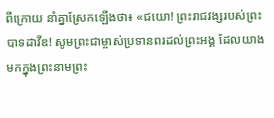ពីក្រោយ នាំគ្នាស្រែកឡើងថា៖ «ជយោ! ព្រះរាជវង្សរបស់ព្រះបាទដាវីឌ! សូមព្រះជាម្ចាស់ប្រទានពរដល់ព្រះអង្គ ដែលយាងមកក្នុងព្រះនាមព្រះ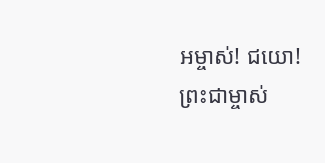អម្ចាស់! ជយោ! ព្រះជាម្ចាស់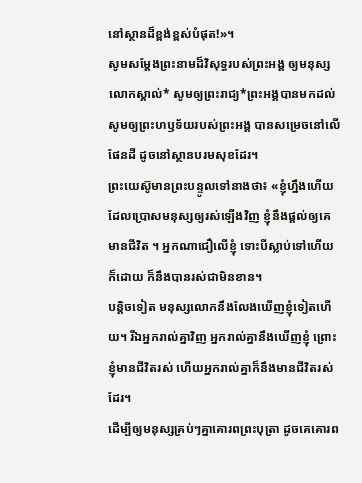នៅស្ថានដ៏ខ្ពង់ខ្ពស់បំផុត!»។
សូមសម្តែងព្រះនាមដ៏វិសុទ្ធរបស់ព្រះអង្គ ឲ្យមនុស្សលោកស្គាល់* សូមឲ្យព្រះរាជ្យ*ព្រះអង្គបានមកដល់ សូមឲ្យព្រះហឫទ័យរបស់ព្រះអង្គ បានសម្រេចនៅលើផែនដី ដូចនៅស្ថានបរមសុខដែរ។
ព្រះយេស៊ូមានព្រះបន្ទូលទៅនាងថា៖ «ខ្ញុំហ្នឹងហើយ ដែលប្រោសមនុស្សឲ្យរស់ឡើងវិញ ខ្ញុំនឹងផ្ដល់ឲ្យគេមានជីវិត ។ អ្នកណាជឿលើខ្ញុំ ទោះបីស្លាប់ទៅហើយក៏ដោយ ក៏នឹងបានរស់ជាមិនខាន។
បន្តិចទៀត មនុស្សលោកនឹងលែងឃើញខ្ញុំទៀតហើយ។ រីឯអ្នករាល់គ្នាវិញ អ្នករាល់គ្នានឹងឃើញខ្ញុំ ព្រោះខ្ញុំមានជីវិតរស់ ហើយអ្នករាល់គ្នាក៏នឹងមានជីវិតរស់ដែរ។
ដើម្បីឲ្យមនុស្សគ្រប់ៗគ្នាគោរពព្រះបុត្រា ដូចគេគោរព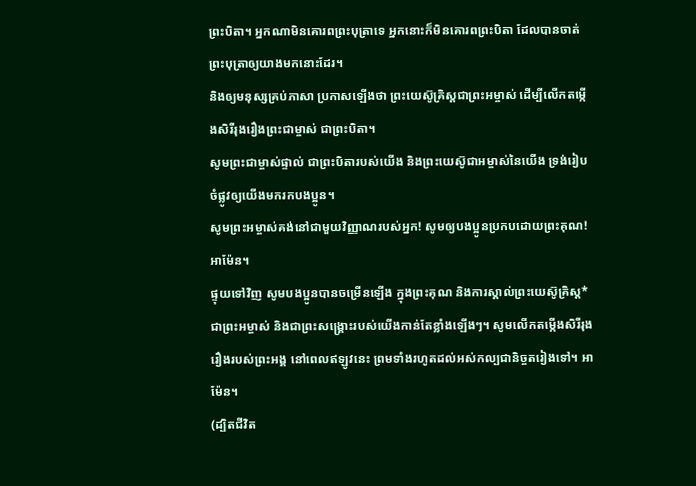ព្រះបិតា។ អ្នកណាមិនគោរពព្រះបុត្រាទេ អ្នកនោះក៏មិនគោរពព្រះបិតា ដែលបានចាត់ព្រះបុត្រាឲ្យយាងមកនោះដែរ។
និងឲ្យមនុស្សគ្រប់ភាសា ប្រកាសឡើងថា ព្រះយេស៊ូគ្រិស្តជាព្រះអម្ចាស់ ដើម្បីលើកតម្កើងសិរីរុងរឿងព្រះជាម្ចាស់ ជាព្រះបិតា។
សូមព្រះជាម្ចាស់ផ្ទាល់ ជាព្រះបិតារបស់យើង និងព្រះយេស៊ូជាអម្ចាស់នៃយើង ទ្រង់រៀបចំផ្លូវឲ្យយើងមករកបងប្អូន។
សូមព្រះអម្ចាស់គង់នៅជាមួយវិញ្ញាណរបស់អ្នក! សូមឲ្យបងប្អូនប្រកបដោយព្រះគុណ! អាម៉ែន។
ផ្ទុយទៅវិញ សូមបងប្អូនបានចម្រើនឡើង ក្នុងព្រះគុណ និងការស្គាល់ព្រះយេស៊ូគ្រិស្ត*ជាព្រះអម្ចាស់ និងជាព្រះសង្គ្រោះរបស់យើងកាន់តែខ្លាំងឡើងៗ។ សូមលើកតម្កើងសិរីរុងរឿងរបស់ព្រះអង្គ នៅពេលឥឡូវនេះ ព្រមទាំងរហូតដល់អស់កល្បជានិច្ចតរៀងទៅ។ អាម៉ែន។
(ដ្បិតជីវិត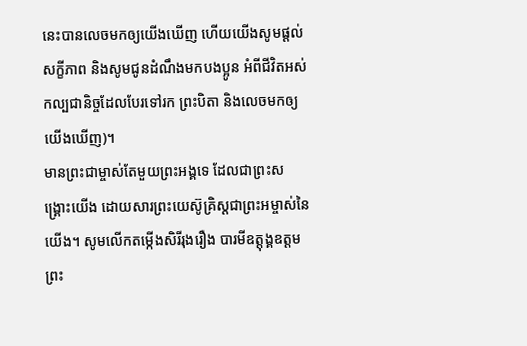នេះបានលេចមកឲ្យយើងឃើញ ហើយយើងសូមផ្ដល់សក្ខីភាព និងសូមជូនដំណឹងមកបងប្អូន អំពីជីវិតអស់កល្បជានិច្ចដែលបែរទៅរក ព្រះបិតា និងលេចមកឲ្យយើងឃើញ)។
មានព្រះជាម្ចាស់តែមួយព្រះអង្គទេ ដែលជាព្រះសង្គ្រោះយើង ដោយសារព្រះយេស៊ូគ្រិស្តជាព្រះអម្ចាស់នៃយើង។ សូមលើកតម្កើងសិរីរុងរឿង បារមីឧត្តុង្គឧត្ដម ព្រះ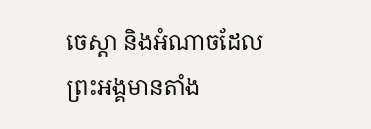ចេស្ដា និងអំណាចដែលព្រះអង្គមានតាំង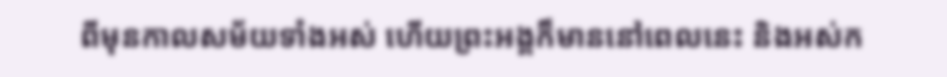ពីមុនកាលសម័យទាំងអស់ ហើយព្រះអង្គក៏មាននៅពេលនេះ និងអស់ក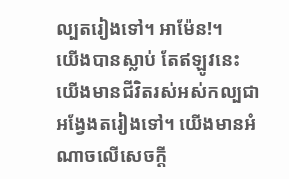ល្បតរៀងទៅ។ អាម៉ែន!។
យើងបានស្លាប់ តែឥឡូវនេះ យើងមានជីវិតរស់អស់កល្បជាអង្វែងតរៀងទៅ។ យើងមានអំណាចលើសេចក្ដី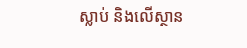ស្លាប់ និងលើស្ថាន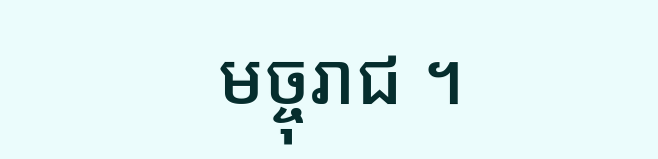មច្ចុរាជ ។